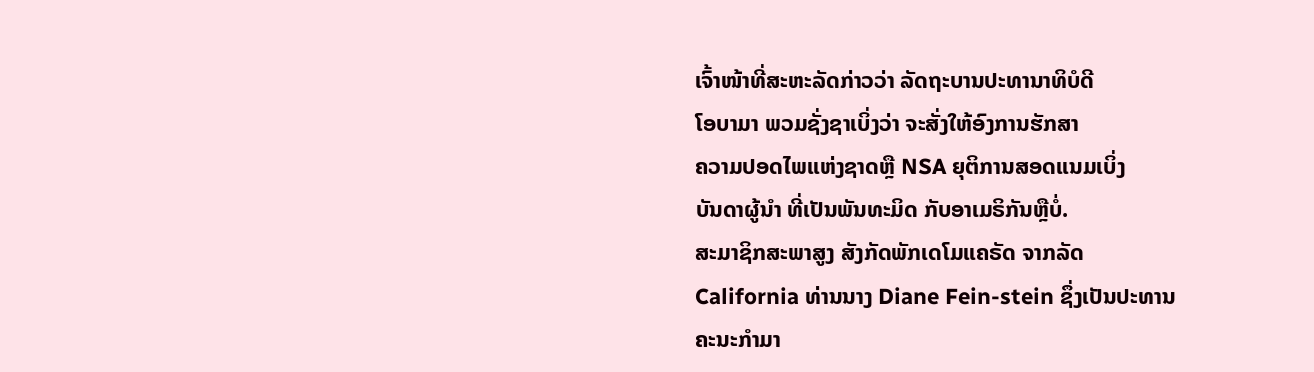ເຈົ້າໜ້າທີ່ສະຫະລັດກ່າວວ່າ ລັດຖະບານປະທານາທິບໍດີ
ໂອບາມາ ພວມຊັ່ງຊາເບິ່ງວ່າ ຈະສັ່ງໃຫ້ອົງການຮັກສາ
ຄວາມປອດໄພແຫ່ງຊາດຫຼື NSA ຍຸຕິການສອດແນມເບິ່ງ
ບັນດາຜູ້ນໍາ ທີ່ເປັນພັນທະມິດ ກັບອາເມຣິກັນຫຼືບໍ່.
ສະມາຊິກສະພາສູງ ສັງກັດພັກເດໂມແຄຣັດ ຈາກລັດ
California ທ່ານນາງ Diane Fein-stein ຊຶ່ງເປັນປະທານ
ຄະນະກໍາມາ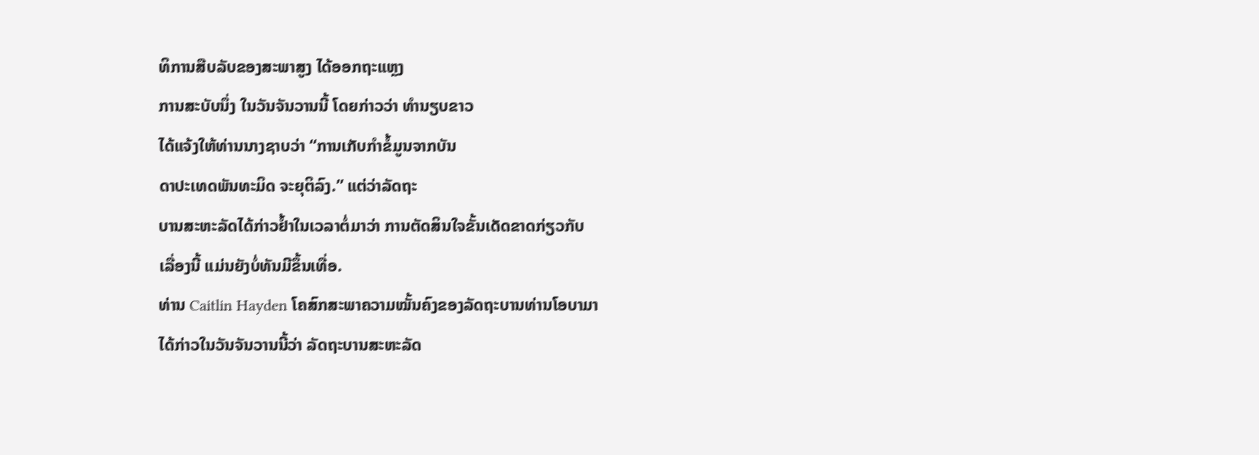ທິການສືບລັບຂອງສະພາສູງ ໄດ້ອອກຖະແຫຼງ
ການສະບັບນຶ່ງ ໃນວັນຈັນວານນີ້ ໂດຍກ່າວວ່າ ທໍານຽບຂາວ
ໄດ້ແຈ້ງໃຫ້ທ່ານນາງຊາບວ່າ “ການເກັບກໍາຂໍ້ມູນຈາກບັນ
ດາປະເທດພັນທະມິດ ຈະຍຸຕິລົງ.” ແຕ່ວ່າລັດຖະ
ບານສະຫະລັດໄດ້ກ່າວຢໍ້າໃນເວລາຕໍ່ມາວ່າ ການຕັດສິນໃຈຂັ້ນເດັດຂາດກ່ຽວກັບ
ເລື່ອງນີ້ ແມ່ນຍັງບໍ່ທັນມີຂຶ້ນເທື່ອ.
ທ່ານ Caitlin Hayden ໂຄສົກສະພາຄວາມໝັ້ນຄົງຂອງລັດຖະບານທ່ານໂອບາມາ
ໄດ້ກ່າວໃນວັນຈັນວານນີ້ວ່າ ລັດຖະບານສະຫະລັດ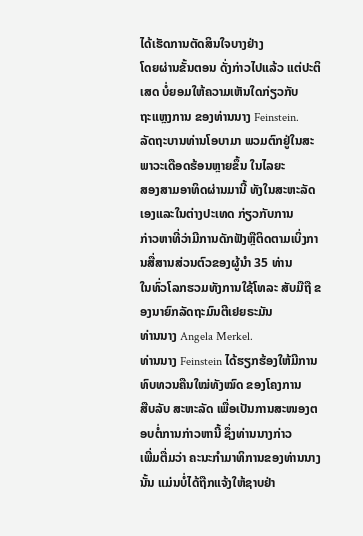ໄດ້ເຮັດການຕັດສິນໃຈບາງຢ່າງ
ໂດຍຜ່ານຂັ້ນຕອນ ດັ່ງກ່າວໄປແລ້ວ ແຕ່ປະຕິເສດ ບໍ່ຍອມໃຫ້ຄວາມເຫັນໃດກ່ຽວກັບ
ຖະແຫຼງການ ຂອງທ່ານນາງ Feinstein.
ລັດຖະບານທ່ານໂອບາມາ ພວມຕົກຢູ່ໃນສະພາວະເດືອດຮ້ອນຫຼາຍຂຶ້ນ ໃນໄລຍະ
ສອງສາມອາທິດຜ່ານມານີ້ ທັງໃນສະຫະລັດເອງແລະໃນຕ່າງປະເທດ ກ່ຽວກັບການ
ກ່າວຫາທີ່ວ່າມີການດັກຟັງຫຼືຕິດຕາມເບິ່ງການສື່ສານສ່ວນຕົວຂອງຜູ້ນໍາ 35 ທ່ານ
ໃນທົ່ວໂລກຮວມທັງການໃຊ້ໂທລະ ສັບມືຖື ຂອງນາຍົກລັດຖະມົນຕີເຢຍຣະມັນ
ທ່ານນາງ Angela Merkel.
ທ່ານນາງ Feinstein ໄດ້ຮຽກຮ້ອງໃຫ້ມີການ ທົບທວນຄືນໃໝ່ທັງໝົດ ຂອງໂຄງການ
ສືບລັບ ສະຫະລັດ ເພື່ອເປັນການສະໜອງຕອບຕໍ່ການກ່າວຫານີ້ ຊຶ່ງທ່ານນາງກ່າວ
ເພີ່ມຕື່ມວ່າ ຄະນະກໍາມາທິການຂອງທ່ານນາງນັ້ນ ແມ່ນບໍ່ໄດ້ຖືກແຈ້ງໃຫ້ຊາບຢ່າ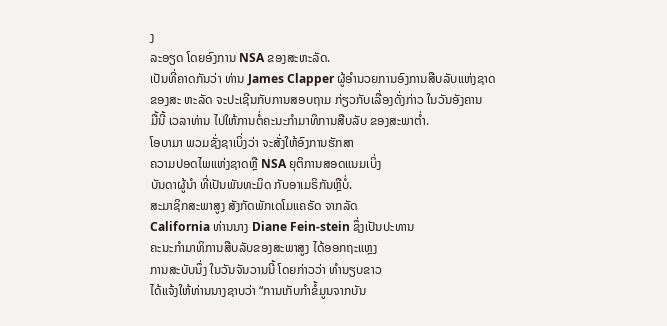ງ
ລະອຽດ ໂດຍອົງການ NSA ຂອງສະຫະລັດ.
ເປັນທີ່ຄາດກັນວ່າ ທ່ານ James Clapper ຜູ້ອຳນວຍການອົງການສືບລັບແຫ່ງຊາດ
ຂອງສະ ຫະລັດ ຈະປະເຊີນກັບການສອບຖາມ ກ່ຽວກັບເລື່ອງດັ່ງກ່າວ ໃນວັນອັງຄານ
ມື້ນີ້ ເວລາທ່ານ ໄປໃຫ້ການຕໍ່ຄະນະກຳມາທິການສືບລັບ ຂອງສະພາຕໍ່າ.
ໂອບາມາ ພວມຊັ່ງຊາເບິ່ງວ່າ ຈະສັ່ງໃຫ້ອົງການຮັກສາ
ຄວາມປອດໄພແຫ່ງຊາດຫຼື NSA ຍຸຕິການສອດແນມເບິ່ງ
ບັນດາຜູ້ນໍາ ທີ່ເປັນພັນທະມິດ ກັບອາເມຣິກັນຫຼືບໍ່.
ສະມາຊິກສະພາສູງ ສັງກັດພັກເດໂມແຄຣັດ ຈາກລັດ
California ທ່ານນາງ Diane Fein-stein ຊຶ່ງເປັນປະທານ
ຄະນະກໍາມາທິການສືບລັບຂອງສະພາສູງ ໄດ້ອອກຖະແຫຼງ
ການສະບັບນຶ່ງ ໃນວັນຈັນວານນີ້ ໂດຍກ່າວວ່າ ທໍານຽບຂາວ
ໄດ້ແຈ້ງໃຫ້ທ່ານນາງຊາບວ່າ “ການເກັບກໍາຂໍ້ມູນຈາກບັນ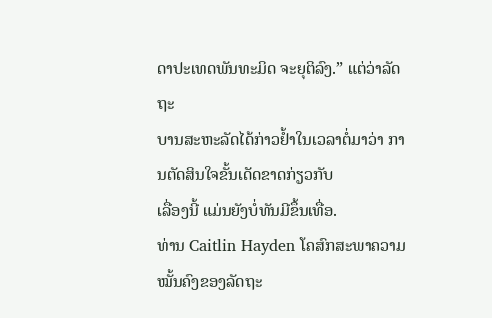ດາປະເທດພັນທະມິດ ຈະຍຸຕິລົງ.” ແຕ່ວ່າລັດຖະ
ບານສະຫະລັດໄດ້ກ່າວຢໍ້າໃນເວລາຕໍ່ມາວ່າ ການຕັດສິນໃຈຂັ້ນເດັດຂາດກ່ຽວກັບ
ເລື່ອງນີ້ ແມ່ນຍັງບໍ່ທັນມີຂຶ້ນເທື່ອ.
ທ່ານ Caitlin Hayden ໂຄສົກສະພາຄວາມໝັ້ນຄົງຂອງລັດຖະ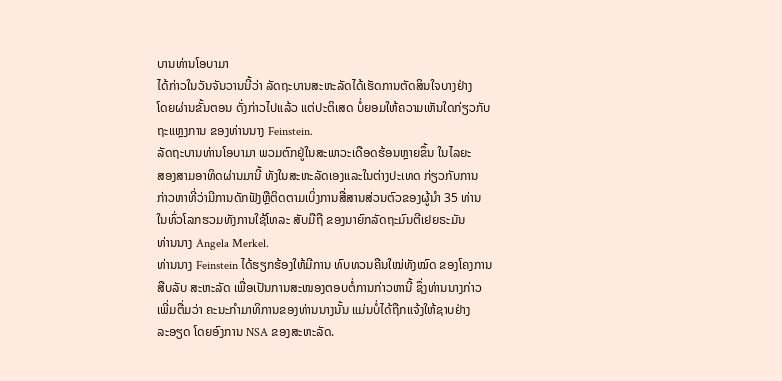ບານທ່ານໂອບາມາ
ໄດ້ກ່າວໃນວັນຈັນວານນີ້ວ່າ ລັດຖະບານສະຫະລັດໄດ້ເຮັດການຕັດສິນໃຈບາງຢ່າງ
ໂດຍຜ່ານຂັ້ນຕອນ ດັ່ງກ່າວໄປແລ້ວ ແຕ່ປະຕິເສດ ບໍ່ຍອມໃຫ້ຄວາມເຫັນໃດກ່ຽວກັບ
ຖະແຫຼງການ ຂອງທ່ານນາງ Feinstein.
ລັດຖະບານທ່ານໂອບາມາ ພວມຕົກຢູ່ໃນສະພາວະເດືອດຮ້ອນຫຼາຍຂຶ້ນ ໃນໄລຍະ
ສອງສາມອາທິດຜ່ານມານີ້ ທັງໃນສະຫະລັດເອງແລະໃນຕ່າງປະເທດ ກ່ຽວກັບການ
ກ່າວຫາທີ່ວ່າມີການດັກຟັງຫຼືຕິດຕາມເບິ່ງການສື່ສານສ່ວນຕົວຂອງຜູ້ນໍາ 35 ທ່ານ
ໃນທົ່ວໂລກຮວມທັງການໃຊ້ໂທລະ ສັບມືຖື ຂອງນາຍົກລັດຖະມົນຕີເຢຍຣະມັນ
ທ່ານນາງ Angela Merkel.
ທ່ານນາງ Feinstein ໄດ້ຮຽກຮ້ອງໃຫ້ມີການ ທົບທວນຄືນໃໝ່ທັງໝົດ ຂອງໂຄງການ
ສືບລັບ ສະຫະລັດ ເພື່ອເປັນການສະໜອງຕອບຕໍ່ການກ່າວຫານີ້ ຊຶ່ງທ່ານນາງກ່າວ
ເພີ່ມຕື່ມວ່າ ຄະນະກໍາມາທິການຂອງທ່ານນາງນັ້ນ ແມ່ນບໍ່ໄດ້ຖືກແຈ້ງໃຫ້ຊາບຢ່າງ
ລະອຽດ ໂດຍອົງການ NSA ຂອງສະຫະລັດ.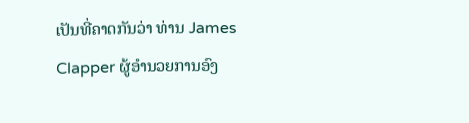ເປັນທີ່ຄາດກັນວ່າ ທ່ານ James Clapper ຜູ້ອຳນວຍການອົງ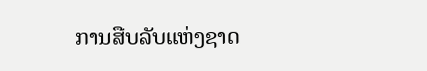ການສືບລັບແຫ່ງຊາດ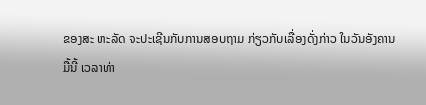ຂອງສະ ຫະລັດ ຈະປະເຊີນກັບການສອບຖາມ ກ່ຽວກັບເລື່ອງດັ່ງກ່າວ ໃນວັນອັງຄານ
ມື້ນີ້ ເວລາທ່າ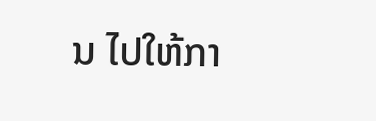ນ ໄປໃຫ້ກາ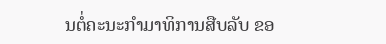ນຕໍ່ຄະນະກຳມາທິການສືບລັບ ຂອ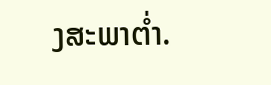ງສະພາຕໍ່າ.